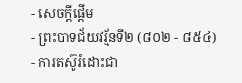- សេចក្ដីផ្ដើម
- ព្រះបាទជ័យវរ្ម័នទី២ (៨០២ - ៨៥៤)
- ការតស៊ូរំដោះជា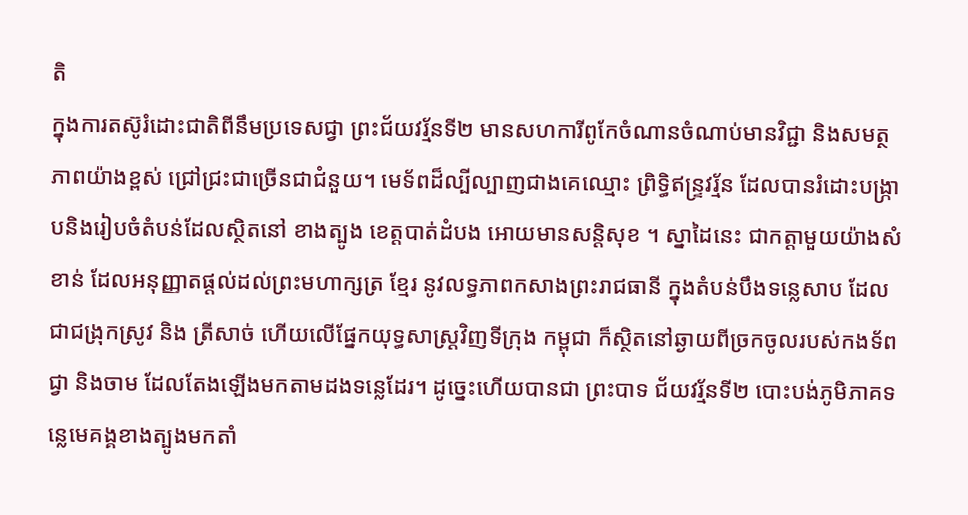តិ
ក្នុងការតស៊ូរំដោះជាតិពីនឹមប្រទេសជ្វា ព្រះជ័យវរ្ម័នទី២ មានសហការីពូកែចំណានចំណាប់មានវិជ្ជា និងសមត្ថភាពយ៉ាងខ្ពស់ ជ្រៅជ្រះជាច្រើនជាជំនួយ។ មេទ័ពដ៏ល្បីល្បាញជាងគេឈ្មោះ ព្រិទ្ធិឥន្រ្ទវរ្ម័ន ដែលបានរំដោះបង្ក្រាបនិងរៀបចំតំបន់ដែលស្ថិតនៅ ខាងត្បូង ខេត្ដបាត់ដំបង អោយមានសន្ដិសុខ ។ ស្នាដៃនេះ ជាកត្ដាមួយយ៉ាងសំខាន់ ដែលអនុញ្ញាតផ្ដល់ដល់ព្រះមហាក្សត្រ ខ្មែរ នូវលទ្ធភាពកសាងព្រះរាជធានី ក្នុងតំបន់បឹងទន្លេសាប ដែលជាជង្រុកស្រូវ និង ត្រីសាច់ ហើយលើផ្នែកយុទ្ធសាស្រ្ដវិញទីក្រុង កម្ពុជា ក៏ស្ថិតនៅឆ្ងាយពីច្រកចូលរបស់កងទ័ពជ្វា និងចាម ដែលតែងឡើងមកតាមដងទន្លេដែរ។ ដូច្នេះហើយបានជា ព្រះបាទ ជ័យវរ្ម័នទី២ បោះបង់ភូមិភាគទន្លេមេគង្គខាងត្បូងមកតាំ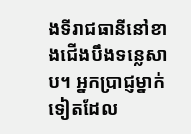ងទីរាជធានីនៅខាងជើងបឹងទន្លេសាប។ អ្នកប្រាជ្ញម្នាក់ទៀតដែល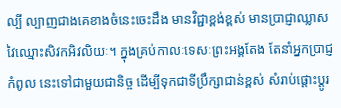ល្បី ល្បាញជាងគេខាងចំនេះចេះដឹង មានវិជ្ជាខ្ពង់ខ្ពស់ មានប្រាជ្ញាឈ្លាសវៃឈ្មោះសិវកអិវលិយៈ។ ក្នុងគ្រប់កាលៈទេសៈព្រះអង្គតែង តែនាំអ្នកប្រាជ្ញកំពូល នេះទៅជាមួយជានិច្ច ដើម្បីទុកជាទីប្រឹក្សាជាន់ខ្ពស់ សំរាប់ផ្ដោះប្ដូរ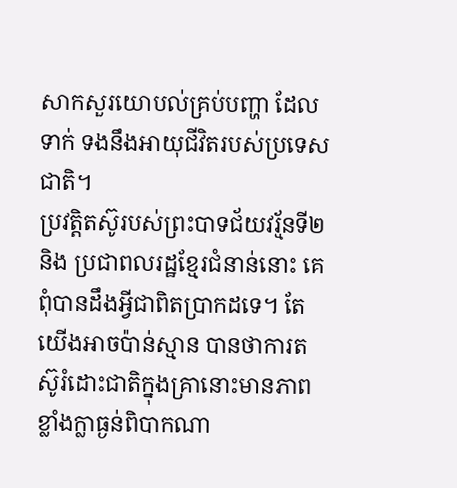សាកសួរយោបល់គ្រប់បញ្ហា ដែលទាក់ ទងនឹងអាយុជីវិតរបស់ប្រទេសជាតិ។
ប្រវត្ដិតស៊ូរបស់ព្រះបាទជ័យវរ្ម័នទី២ និង ប្រជាពលរដ្ឋខ្មែរជំនាន់នោះ គេពុំបានដឹងអ្វីជាពិតប្រាកដទេ។ តែយើងអាចប៉ាន់ស្មាន បានថាការតស៊ូរំដោះជាតិក្នុងគ្រានោះមានភាពខ្លាំងក្លាធ្ងន់ពិបាកណា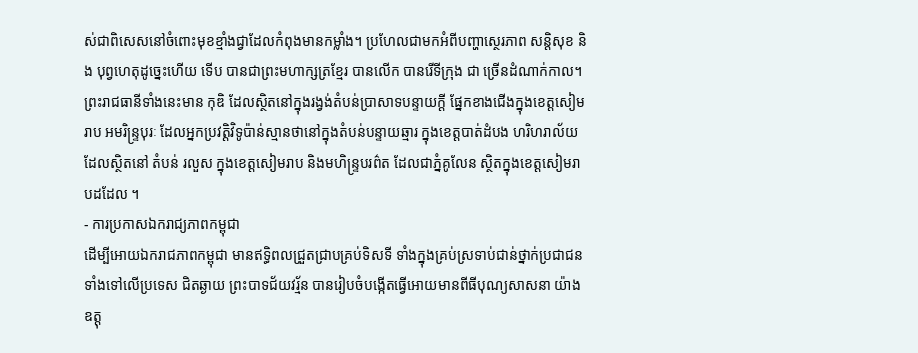ស់ជាពិសេសនៅចំពោះមុខខ្មាំងជ្វាដែលកំពុងមានកម្លាំង។ ប្រហែលជាមកអំពីបញ្ហាស្ថេរភាព សន្ដិសុខ និង បុព្វហេតុដូច្នេះហើយ ទើប បានជាព្រះមហាក្សត្រខ្មែរ បានលើក បានរើទីក្រុង ជា ច្រើនដំណាក់កាល។ ព្រះរាជធានីទាំងនេះមាន កុឌិ ដែលស្ថិតនៅក្នុងរង្វង់តំបន់ប្រាសាទបន្ទាយក្ដី ផ្នែកខាងជើងក្នុងខេត្ដសៀម រាប អមរិន្រ្ទបុរៈ ដែលអ្នកប្រវត្ដិវិទូប៉ាន់ស្មានថានៅក្នុងតំបន់បន្ទាយឆ្មារ ក្នុងខេត្ដបាត់ដំបង ហរិហរាល័យ ដែលស្ថិតនៅ តំបន់ រលួស ក្នុងខេត្ដសៀមរាប និងមហិន្រ្ទបរព៌ត ដែលជាភ្នំគូលែន ស្ថិតក្នុងខេត្ដសៀមរាបដដែល ។
- ការប្រកាសឯករាជ្យភាពកម្ពុជា
ដើម្បីអោយឯករាជភាពកម្ពុជា មានឥទ្ធិពលជ្រួតជ្រាបគ្រប់ទិសទី ទាំងក្នុងគ្រប់ស្រទាប់ជាន់ថ្នាក់ប្រជាជនទាំងទៅលើប្រទេស ជិតឆ្ងាយ ព្រះបាទជ័យវរ្ម័ន បានរៀបចំបង្កើតធ្វើអោយមានពីធីបុណ្យសាសនា យ៉ាងឧត្តុ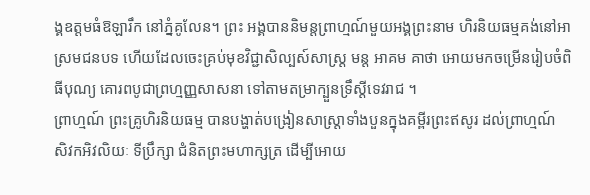ង្គឧត្ដមធំឱឡារឹក នៅភ្នំគូលែន។ ព្រះ អង្គបាននិមន្ដព្រាហ្មណ៍មួយអង្គព្រះនាម ហិរនិយធម្មគង់នៅអាស្រមជនបទ ហើយដែលចេះគ្រប់មុខវិជ្ជាសិល្បស៍សាស្រ្ដ មន្ដ អាគម គាថា អោយមកចម្រើនរៀបចំពិធីបុណ្យ គោរពបូជាព្រហ្មញ្ញសាសនា ទៅតាមតម្រាក្បួនទ្រឹស្ដីទេវរាជ ។
ព្រាហ្មណ៍ ព្រះគ្រូហិរនិយធម្ម បានបង្ហាត់បង្រៀនសាស្រ្ដាទាំងបួនក្នុងគម្ពីរព្រះឥសូរ ដល់ព្រាហ្មណ៍ សិវកអិវលិយៈ ទីប្រឹក្សា ជំនិតព្រះមហាក្សត្រ ដើម្បីអោយ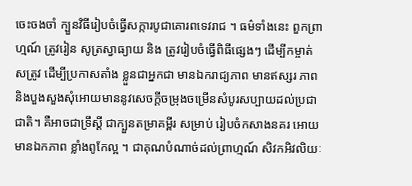ចេះចងចាំ ក្បួនវិធីរៀបចំធ្វើសក្ការបូជាគោរពទេវរាជ ។ ធម៌ទាំងនេះ ពួកព្រាហ្មណ៍ ត្រូវរៀន សូត្រស្វាធ្យាយ និង ត្រូវរៀបចំធ្វើពិធីផ្សេងៗ ដើម្បីកម្ចាត់សត្រូវ ដើម្បីប្រកាសតាំង ខ្លួនជាអ្នកជា មានឯករាជ្យភាព មានឥស្សរ ភាព និងបួងសួងសុំអោយមាននូវសេចក្ដីចម្រុងចម្រើនសំបូរសប្បាយដល់ប្រជាជាតិ។ គឺអាចជាទ្រឹស្ដី ជាក្បួនតម្រាគម្ពីរ សម្រាប់ រៀបចំកសាងនគរ អោយមានឯកភាព ខ្លាំងពូកែល្អ ។ ជាគុណបំណាច់ដល់ព្រាហ្មណ៍ សិវកអិវលិយៈ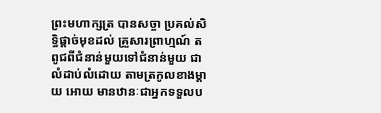ព្រះមហាក្សត្រ បានសច្ចា ប្រគល់សិទ្ធិផ្ដាច់មុខដល់ គ្រួសារព្រាហ្មណ៍ តពូជពីជំនាន់មួយទៅជំនាន់មួយ ជាលំដាប់លំដោយ តាមត្រកូលខាងម្ដាយ អោយ មានឋានៈជាអ្នកទទួលប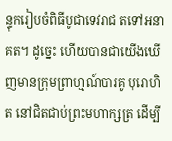ន្ទុករៀបចំពិធីបូជាទេវរាជ តទៅអនាគត។ ដូច្នេះ ហើយបានជាយើងឃើញមានក្រុមព្រាហ្មណ៍បារគូ បុរោហិត នៅជិតជាប់ព្រះមហាក្សត្រ ដើម្បី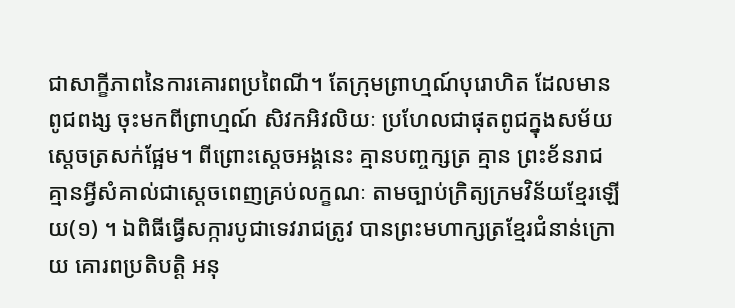ជាសាក្ខីភាពនៃការគោរពប្រពៃណី។ តែក្រុមព្រាហ្មណ៍បុរោហិត ដែលមានពូជពង្ស ចុះមកពីព្រាហ្មណ៍ សិវកអិវលិយៈ ប្រហែលជាផុតពូជក្នុងសម័យស្ដេចត្រសក់ផ្អែម។ ពីព្រោះស្ដេចអង្គនេះ គ្មានបញ្ចក្សត្រ គ្មាន ព្រះខ័នរាជ គ្មានអ្វីសំគាល់ជាស្ដេចពេញគ្រប់លក្ខណៈ តាមច្បាប់ក្រិត្យក្រមវិន័យខ្មែរឡើយ(១) ។ ឯពិធីធ្វើសក្ការបូជាទេវរាជត្រូវ បានព្រះមហាក្សត្រខ្មែរជំនាន់ក្រោយ គោរពប្រតិបត្ដិ អនុ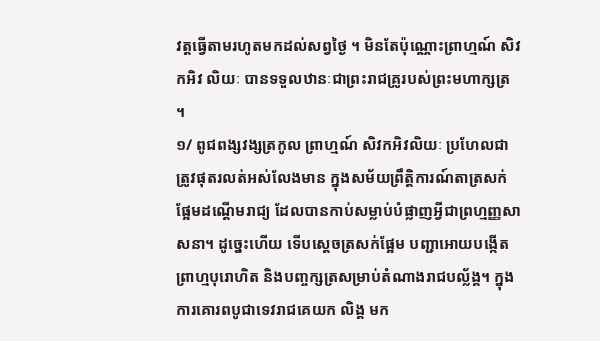វត្ដធ្វើតាមរហូតមកដល់សព្វថ្ងៃ ។ មិនតែប៉ុណ្ណោះព្រាហ្មណ៍ សិវកអិវ លិយៈ បានទទួលឋានៈជាព្រះរាជគ្រូរបស់ព្រះមហាក្សត្រ ។
១/ ពូជពង្សវង្សត្រកូល ព្រាហ្មណ៍ សិវកអិវលិយៈ ប្រហែលជាត្រូវផុតរលត់អស់លែងមាន ក្នុងសម័យព្រឹត្ដិការណ៍តាត្រសក់ ផ្អែមដណ្ដើមរាជ្យ ដែលបានកាប់សម្លាប់បំផ្លាញអ្វីជាព្រហ្មញ្ញសាសនា។ ដូច្នេះហើយ ទើបស្ដេចត្រសក់ផ្អែម បញ្ជាអោយបង្កើត ព្រាហ្មបុរោហិត និងបញ្ចក្សត្រសម្រាប់តំណាងរាជបល្ល័ង្គ។ ក្នុងការគោរពបូជាទេវរាជគេយក លិង្គ មក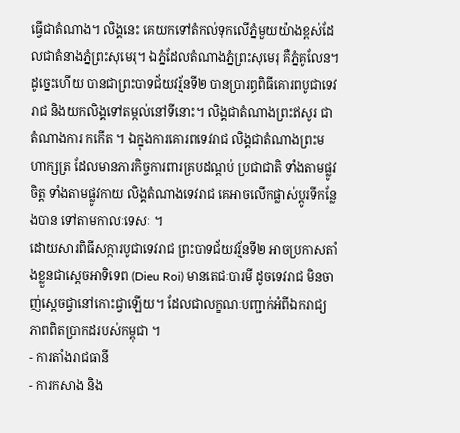ធ្វើជាតំណាង។ លិង្គនេះ គេយកទៅតំកល់ទុកលើភ្នំមួយយ៉ាងខ្ពស់ដែលជាតំនាងភ្នំព្រះសុមេរុ។ ឯភ្នំដែលតំណាងភ្នំព្រះសុមេរុ គឺភ្នំគូលែន។ ដូច្នេះហើយ បានជាព្រះបាទជ័យវរ្ម័នទី២ បានប្រារព្ធពិធីគោរពបូជាទេវរាជ និងយកលិង្គទៅតម្កល់នៅទីនោះ។ លិង្គជាតំណាងព្រះឥសូរ ជា តំណាងការ កកើត ។ ឯក្នុងការគោរពទេវរាជ លិង្គជាតំណាងព្រះមហាក្សត្រ ដែលមានភារកិច្ចការពារគ្របដណ្ដប់ ប្រជាជាតិ ទាំងតាមផ្លូវចិត្ដ ទាំងតាមផ្លូវកាយ លិង្គតំណាងទេវរាជ គេអាចលើកផ្លាស់ប្ដូរទីកន្លែងបាន ទៅតាមកាលៈទេសៈ ។
ដោយសារពិធីសក្ការបូជាទេវរាជ ព្រះបាទជ័យវរ្ម័នទី២ អាចប្រកាសតាំងខ្លួនជាស្ដេចអាទិទេព (Dieu Roi) មានតេជៈបារមី ដូចទេវរាជ មិនចាញ់ស្ដេចជ្វានៅកោះជ្វាឡើយ។ ដែលជាលក្ខណៈបញ្ជាក់អំពីឯករាជ្យភាពពិតប្រាកដរបស់កម្ពុជា ។
- ការតាំងរាជធានី
- ការកសាង និង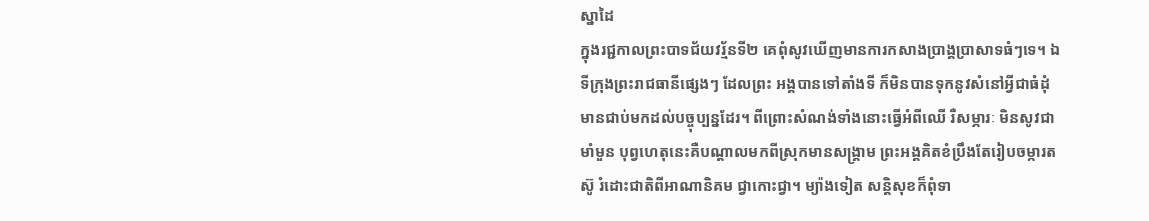ស្នាដៃ
ក្នុងរជ្ជកាលព្រះបាទជ័យវរ្ម័នទី២ គេពុំសូវឃើញមានការកសាងប្រាង្គប្រាសាទធំៗទេ។ ឯទីក្រុងព្រះរាជធានីផ្សេងៗ ដែលព្រះ អង្គបានទៅតាំងទី ក៏មិនបានទុកនូវសំនៅអ្វីជាធំដុំ មានជាប់មកដល់បច្ចុប្បន្នដែរ។ ពីព្រោះសំណង់ទាំងនោះធ្វើអំពីឈើ រឺសម្ភារៈ មិនសូវជាមាំមួន បុព្វហេតុនេះគឺបណ្ដាលមកពីស្រុកមានសង្គ្រាម ព្រះអង្គគិតខំប្រឹងតែរៀបចម្ការតស៊ូ រំដោះជាតិពីអាណានិគម ជ្វាកោះជ្វា។ ម្យ៉ាងទៀត សន្ដិសុខក៏ពុំទា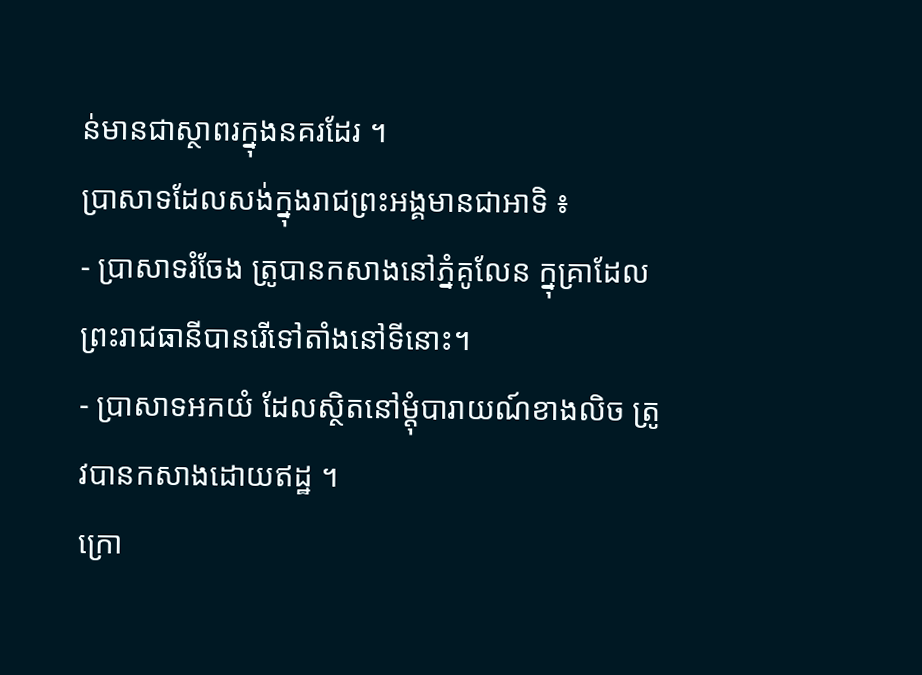ន់មានជាស្ថាពរក្នុងនគរដែរ ។
ប្រាសាទដែលសង់ក្នុងរាជព្រះអង្គមានជាអាទិ ៖
- ប្រាសាទរំចែង ត្រូបានកសាងនៅភ្នំគូលែន ក្នុគ្រាដែលព្រះរាជធានីបានរើទៅតាំងនៅទីនោះ។
- ប្រាសាទអកយំ ដែលស្ថិតនៅម្ដុំបារាយណ៍ខាងលិច ត្រូវបានកសាងដោយឥដ្ឋ ។
ក្រោ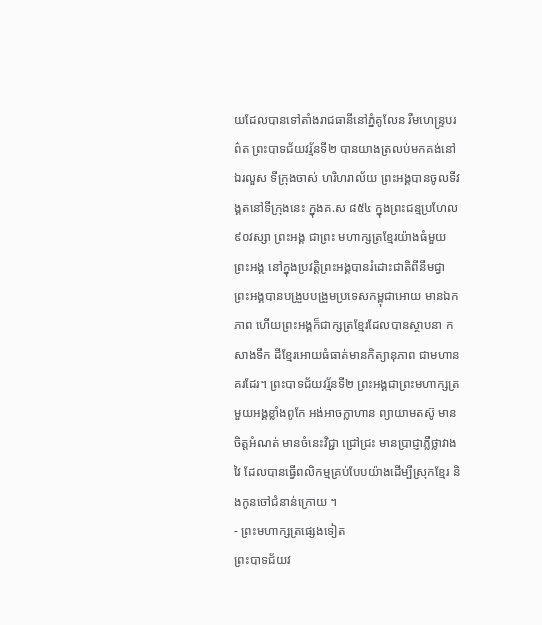យដែលបានទៅតាំងរាជធានីនៅភ្នំគូលែន រឺមហេន្រ្ទបរព៌ត ព្រះបាទជ័យវរ្ម័នទី២ បានយាងត្រលប់មកគង់នៅឯរលួស ទីក្រុងចាស់ ហរិហរាល័យ ព្រះអង្គបានចូលទីវង្គតនៅទីក្រុងនេះ ក្នុងគ.ស ៨៥៤ ក្នុងព្រះជន្មប្រហែល៩០វស្សា ព្រះអង្គ ជាព្រះ មហាក្សត្រខ្មែរយ៉ាងធំមួយព្រះអង្គ នៅក្នុងប្រវត្ដិព្រះអង្គបានរំដោះជាតិពីនឹមជ្វា ព្រះអង្គបានបង្រួបបង្រួមប្រទេសកម្ពុជាអោយ មានឯកភាព ហើយព្រះអង្គក៏ជាក្សត្រខ្មែរដែលបានស្ថាបនា កសាងទឹក ដីខ្មែរអោយធំធាត់មានកិត្យានុភាព ជាមហានគរដែរ។ ព្រះបាទជ័យវរ្ម័នទី២ ព្រះអង្គជាព្រះមហាក្សត្រមួយអង្គខ្លាំងពូកែ អង់អាចក្លាហាន ព្យាយាមតស៊ូ មានចិត្ដអំណត់ មានចំនេះវិជ្ជា ជ្រៅជ្រះ មានប្រាជ្ញាភ្លឺថ្លាវាងវៃ ដែលបានធ្វើពលិកម្មគ្រប់បែបយ៉ាងដើម្បីស្រុកខ្មែរ និងកូនចៅជំនាន់ក្រោយ ។
- ព្រះមហាក្សត្រផ្សេងទៀត
ព្រះបាទជ័យវ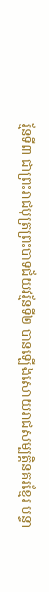រ្ម័នទី៣ ជាព្រះរាជបុត្រព្រះបាទជ័យវរ្ម័នទី២ បានឡើងសោយរាជសម្បត្ដិនគរខ្មែរ បន្ទា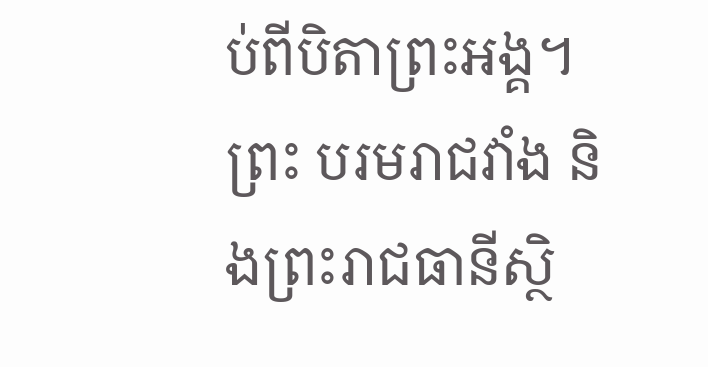ប់ពីបិតាព្រះអង្គ។ ព្រះ បរមរាជវាំង និងព្រះរាជធានីស្ថិ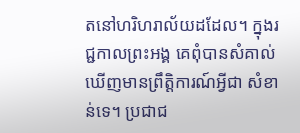តនៅហរិហរាល័យដដែល។ ក្នុងរជ្ជកាលព្រះអង្គ គេពុំបានសំគាល់ឃើញមានព្រឹត្ដិការណ៍អ្វីជា សំខាន់ទេ។ ប្រជាជ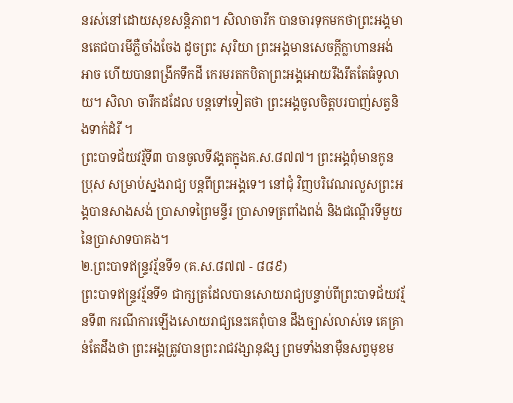នរស់នៅដោយសុខសន្ដិភាព។ សិលាចារឹក បានចារទុកមកថាព្រះអង្គមានតេជបារមីភ្លឺចាំងចែង ដូចព្រះ សុរិយា ព្រះអង្គមានសេចក្ដីក្លាហានអង់អាច ហើយបានពង្រីកទឹកដី កេរមរតកបិតាព្រះអង្គអោយរឹងរឹតតែធំទូលាយ។ សិលា ចារឹកដដែល បន្ដទៅទៀតថា ព្រះអង្គចូលចិត្ដបរបាញ់សត្វនិងទាក់ដំរី ។
ព្រះបាទជ័យវរ្ម័ទី៣ បានចូលទីវង្គតក្នុងគ.ស.៨៧៧។ ព្រះអង្គពុំមានកូនប្រុស សម្រាប់ស្នងរាជ្យ បន្ដពីព្រះអង្គទេ។ នៅជុំ វិញបរិវេណរលួសព្រះអង្គបានសាងសង់ ប្រាសាទព្រៃមន្ទីរ ប្រាសាទត្រពាំងពង់ និងជណ្ដើរទីមួយនៃប្រាសាទបាគង។
២.ព្រះបាទឥន្រ្ទវរ្ម័នទី១ (គ.ស.៨៧៧ - ៨៨៩)
ព្រះបាទឥន្រ្ទវរ្ម័នទី១ ជាក្សត្រដែលបានសោយរាជ្យបន្ទាប់ពីព្រះបាទជ័យវរ្ម័នទី៣ ករណីការឡើងសោយរាជ្យនេះគេពុំបាន ដឹងច្បាស់លាស់ទេ គេគ្រាន់តែដឹងថា ព្រះអង្គត្រូវបានព្រះរាជវង្សានុវង្ស ព្រមទាំងនាម៉ឺនសព្វមុខម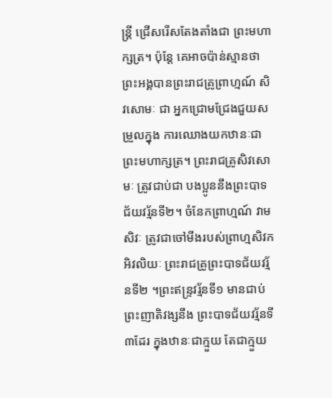ន្ត្រី ជ្រើសរើសតែងតាំងជា ព្រះមហាក្សត្រ។ ប៉ុន្ដែ គេអាចប៉ាន់ស្មានថា ព្រះអង្គបានព្រះរាជគ្រូព្រាហ្មណ៍ សិវសោមៈ ជា អ្នកជ្រោមជ្រែងជួយសម្រួលក្នុង ការឈោងយកឋានៈជាព្រះមហាក្សត្រ។ ព្រះរាជគ្រូសិវសោមៈ ត្រូវជាប់ជា បងប្អូននឹងព្រះបាទជ័យវរ្ម័នទី២។ ចំនែកព្រាហ្មណ៍ វាមសិវៈ ត្រូវជាចៅមីងរបស់ព្រាហ្មសិវកអិវលិយៈ ព្រះរាជគ្រូព្រះបាទជ័យវរ្ម័នទី២ ។ព្រះឥន្រ្ទវរ្ម័នទី១ មានជាប់ព្រះញាតិវង្សនឹង ព្រះបាទជ័យវរ្ម័នទី៣ដែរ ក្នុងឋានៈជាក្មួយ តែជាក្មួយ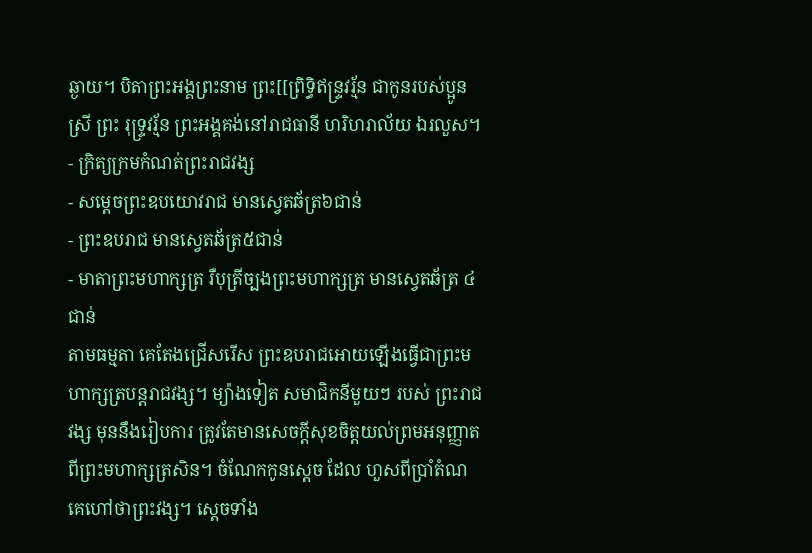ឆ្ងាយ។ បិតាព្រះអង្គព្រះនាម ព្រះ[[ព្រិទ្ធិឥន្រ្ទវរ្ម័ន ជាកូនរបស់ប្អូនស្រី ព្រះ រុទ្រ្ទវរ្ម័ន ព្រះអង្គគង់នៅរាជធានី ហរិហរាល័យ ឯរលួស។
- ក្រិត្យក្រមកំណត់ព្រះរាជវង្ស
- សម្ដេចព្រះឧបយោវរាជ មានស្វេតឆ័ត្រ៦ជាន់
- ព្រះឧបរាជ មានស្វេតឆ័ត្រ៥ជាន់
- មាតាព្រះមហាក្សត្រ រឺបុត្រីច្បងព្រះមហាក្សត្រ មានស្វេតឆ័ត្រ ៤ជាន់
តាមធម្មតា គេតែងជ្រើសរើស ព្រះឧបរាជអោយឡើងធ្វើជាព្រះមហាក្សត្របន្ដរាជវង្ស។ ម្យ៉ាងទៀត សមាជិកនីមួយៗ របស់ ព្រះរាជវង្ស មុននឹងរៀបការ ត្រូវតែមានសេចក្ដីសុខចិត្ដយល់ព្រមអនុញ្ញាត ពីព្រះមហាក្សត្រសិន។ ចំណែកកូនស្ដេច ដែល ហួសពីប្រាំតំណ គេហៅថាព្រះវង្ស។ ស្ដេចទាំង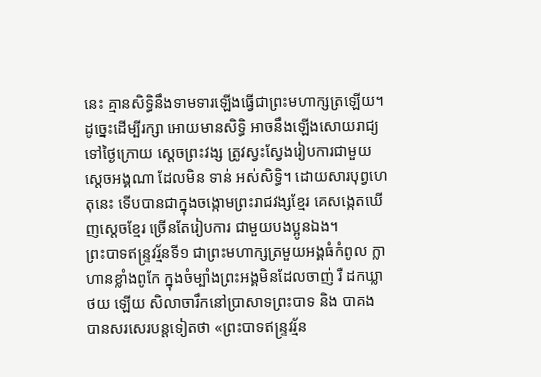នេះ គ្មានសិទ្ធិនឹងទាមទារឡើងធ្វើជាព្រះមហាក្សត្រឡើយ។ ដូច្នេះដើម្បីរក្សា អោយមានសិទ្ធិ អាចនឹងឡើងសោយរាជ្យទៅថ្ងៃក្រោយ ស្ដេចព្រះវង្ស ត្រូវស្វះស្វែងរៀបការជាមួយស្ដេចអង្គណា ដែលមិន ទាន់ អស់សិទ្ធិ។ ដោយសារបុព្វហេតុនេះ ទើបបានជាក្នុងចង្កោមព្រះរាជវង្សខ្មែរ គេសង្កេតឃើញស្ដេចខ្មែរ ច្រើនតែរៀបការ ជាមួយបងប្អូនឯង។
ព្រះបាទឥន្រ្ទវរ្ម័នទី១ ជាព្រះមហាក្សត្រមួយអង្គធំកំពូល ក្លាហានខ្លាំងពូកែ ក្នុងចំម្បាំងព្រះអង្គមិនដែលចាញ់ រឺ ដកឃ្លាថយ ឡើយ សិលាចារឹកនៅប្រាសាទព្រះបាទ និង បាគង បានសរសេរបន្ដទៀតថា «ព្រះបាទឥន្រ្ទវរ្ម័ន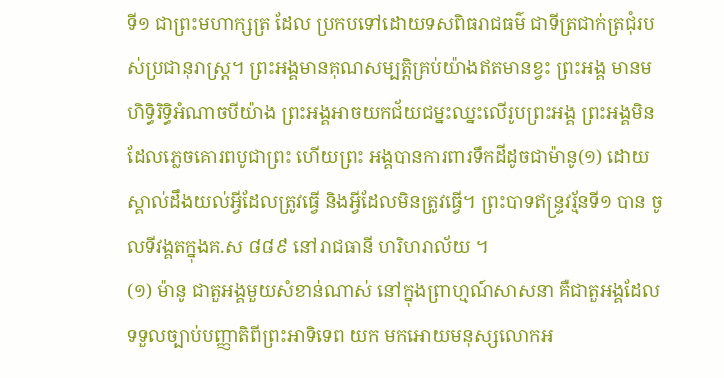ទី១ ជាព្រះមហាក្សត្រ ដែល ប្រកបទៅដោយទសពិធរាជធម៌ ជាទីត្រជាក់ត្រជុំរបស់ប្រជានុរាស្រ្ដ។ ព្រះអង្គមានគុណសម្បត្ដិគ្រប់យ៉ាងឥតមានខ្វះ ព្រះអង្គ មានមហិទ្ធិរិទ្ធិអំណាចបីយ៉ាង ព្រះអង្គអាចយកជ័យជម្នះឈ្នះលើរូបព្រះអង្គ ព្រះអង្គមិនដែលភ្លេចគោរពបូជាព្រះ ហើយព្រះ អង្គបានការពារទឹកដីដូចជាម៉ានូ(១) ដោយស្គាល់ដឹងយល់អ្វីដែលត្រូវធ្វើ និងអ្វីដែលមិនត្រូវធ្វើ។ ព្រះបាទឥន្ទ្រវរ្ម័នទី១ បាន ចូលទីវង្គតក្នុងគ.ស ៨៨៩ នៅរាជធានី ហរិហរាល័យ ។
(១) ម៉ានូ ជាតួអង្គមួយសំខាន់ណាស់ នៅក្នុងព្រាហ្មណ៍សាសនា គឺជាតួអង្គដែលទទួលច្បាប់បញ្ញាតិពីព្រះអាទិទេព យក មកអោយមនុស្សលោកអ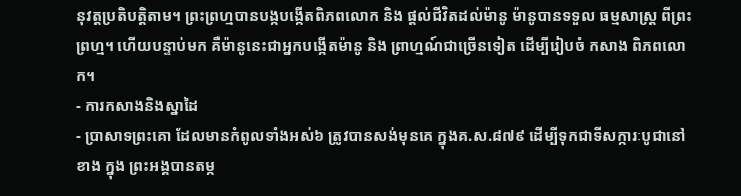នុវត្តប្រតិបត្ដិតាម។ ព្រះព្រហ្មបានបង្កបង្កើតពិភពលោក និង ផ្ដល់ជីវិតដល់ម៉ានូ ម៉ានូបានទទួល ធម្មសាស្រ្ដ ពីព្រះព្រហ្ម។ ហើយបន្ទាប់មក គឺម៉ានូនេះជាអ្នកបង្កើតម៉ានូ និង ព្រាហ្មណ៍ជាច្រើនទៀត ដើម្បីរៀបចំ កសាង ពិភពលោក។
- ការកសាងនិងស្នាដៃ
- ប្រាសាទព្រះគោ ដែលមានកំពូលទាំងអស់៦ ត្រូវបានសង់មុនគេ ក្នុងគ.ស.៨៧៩ ដើម្បីទុកជាទីសក្ការៈបូជានៅខាង ក្នុង ព្រះអង្គបានតម្ក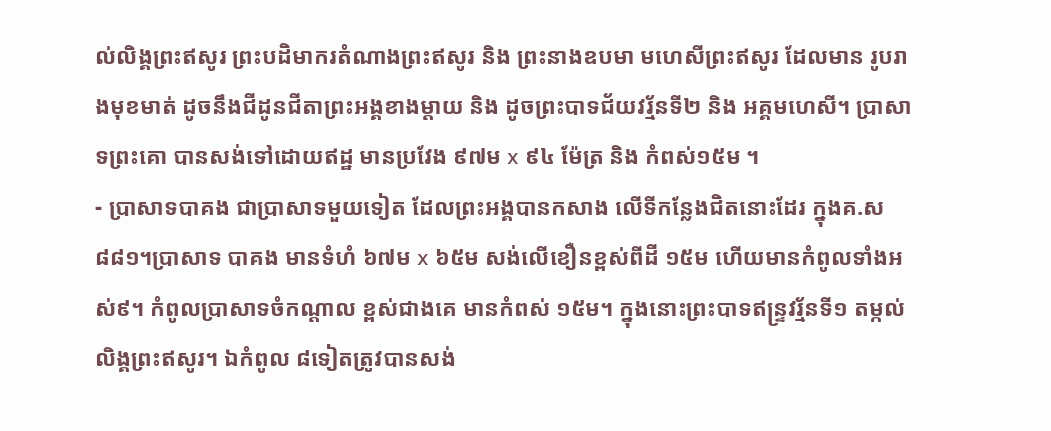ល់លិង្គព្រះឥសូរ ព្រះបដិមាករតំណាងព្រះឥសូរ និង ព្រះនាងឧបមា មហេសីព្រះឥសូរ ដែលមាន រូបរាងមុខមាត់ ដូចនឹងជីដូនជីតាព្រះអង្គខាងម្ដាយ និង ដូចព្រះបាទជ័យវរ្ម័នទី២ និង អគ្គមហេសី។ ប្រាសាទព្រះគោ បានសង់ទៅដោយឥដ្ឋ មានប្រវែង ៩៧ម x ៩៤ ម៉ែត្រ និង កំពស់១៥ម ។
- ប្រាសាទបាគង ជាប្រាសាទមួយទៀត ដែលព្រះអង្គបានកសាង លើទីកន្លែងជិតនោះដែរ ក្នុងគ.ស ៨៨១។ប្រាសាទ បាគង មានទំហំ ៦៧ម x ៦៥ម សង់លើខឿនខ្ពស់ពីដី ១៥ម ហើយមានកំពូលទាំងអស់៩។ កំពូលប្រាសាទចំកណ្ដាល ខ្ពស់ជាងគេ មានកំពស់ ១៥ម។ ក្នុងនោះព្រះបាទឥន្រ្ទវរ្ម័នទី១ តម្កល់លិង្គព្រះឥសូរ។ ឯកំពូល ៨ទៀតត្រូវបានសង់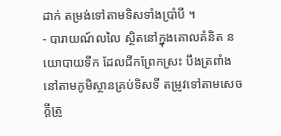ដាក់ តម្រង់ទៅតាមទិសទាំងប្រាំបី ។
- បារាយណ៍លលៃ ស្ថិតនៅក្នុងគោលគំនិត នយោបាយទឹក ដែលជីកព្រែកស្រះ បឹងត្រពាំង នៅតាមភូមិស្ថានគ្រប់ទិសទី តម្រូវទៅតាមសេចក្ដីត្រូ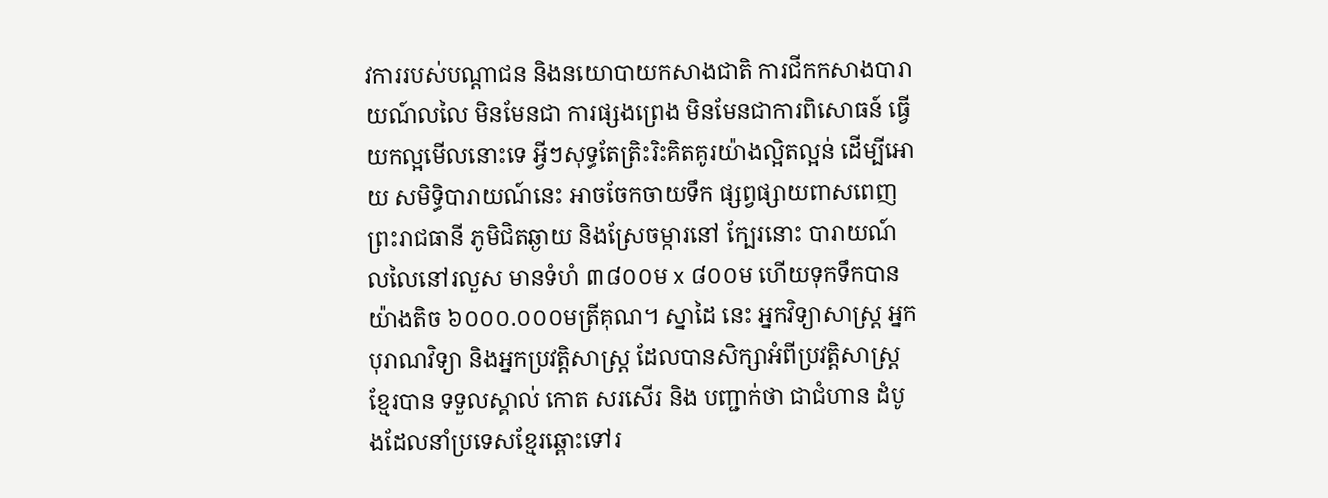វការរបស់បណ្ដាជន និងនយោបាយកសាងជាតិ ការជីកកសាងបារាយណ៍លលៃ មិនមែនជា ការផ្សងព្រេង មិនមែនជាការពិសោធន៍ ធ្វើយកល្អមើលនោះទេ អ្វីៗសុទ្ធតែត្រិះរិះគិតគូរយ៉ាងល្អិតល្អន់ ដើម្បីអោយ សមិទ្ធិបារាយណ៍នេះ អាចចែកចាយទឹក ផ្សព្វផ្សាយពាសពេញព្រះរាជធានី ភូមិជិតឆ្ងាយ និងស្រែចម្ការនៅ ក្បែរនោះ បារាយណ៍លលៃនៅរលួស មានទំហំ ៣៨០០ម x ៨០០ម ហើយទុកទឹកបានយ៉ាងតិច ៦០០០.០០០មត្រីគុណ។ ស្នាដៃ នេះ អ្នកវិទ្យាសាស្រ្ដ អ្នកបុរាណវិទ្យា និងអ្នកប្រវត្ដិសាស្ដ្រ ដែលបានសិក្សាអំពីប្រវត្ដិសាស្រ្ដខ្មែរបាន ទទួលស្គាល់ កោត សរសើរ និង បញ្ជាក់ថា ជាជំហាន ដំបូងដែលនាំប្រទេសខ្មែរឆ្ពោះទៅរ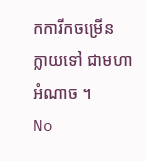កការីកចម្រើន ក្លាយទៅ ជាមហាអំណាច ។
No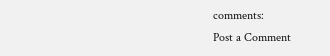comments:
Post a Comment